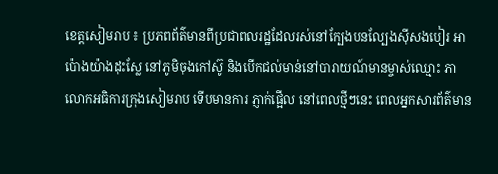ខេត្តសៀមរាប ៖ ប្រភពព័ត៌មានពីប្រជាពលរដ្ឋដែលរស់នៅក្បែងបនល្បែងស៊ីសងបៀរ អាប៉ោងយ៉ាងដុះស្លែ នៅភូមិចុងកៅស៊ូ និងបើកជល់មាន់នៅបារាយណ៍មានម្ចាស់ឈ្មោះ ភា លោកអធិការក្រុងសៀមរាប ទើបមានការ ភ្ញាក់ផ្អើល នៅពេលថ្មីៗនេះ ពេលអ្នកសារព័ត៌មាន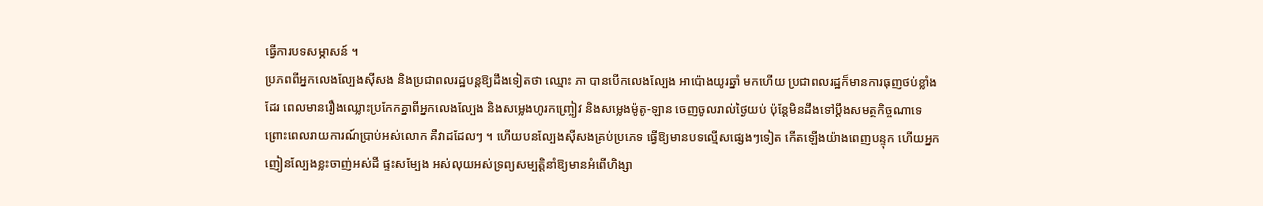ធ្វើការបទសម្ភាសន៍ ។
ប្រភពពីអ្នកលេងល្បែងស៊ីសង និងប្រជាពលរដ្ឋបន្តឱ្យដឹងទៀតថា ឈ្មោះ ភា បានបើកលេងល្បែង អាប៉ោងយូរឆ្នាំ មកហើយ ប្រជាពលរដ្ឋក៏មានការធុញថប់ខ្លាំងដែរ ពេលមានរឿងឈ្លោះប្រកែកគ្នាពីអ្នកលេងល្បែង និងសម្លេងហូរកញ្ច្រៀវ និងសម្លេងម៉ូតូ-ឡាន ចេញចូលរាល់ថ្ងៃយប់ ប៉ុន្តែមិនដឹងទៅប្តឹងសមត្ថកិច្ចណាទេ ព្រោះពេលរាយការណ៍ប្រាប់អស់លោក គឺវាដដែលៗ ។ ហើយបនល្បែងស៊ីសងគ្រប់ប្រភេទ ធ្វើឱ្យមានបទល្មើសផ្សេងៗទៀត កើតឡើងយ៉ាងពេញបន្ទុក ហើយអ្នក ញៀនល្បែងខ្លះចាញ់អស់ដី ផ្ទះសម្បែង អស់លុយអស់ទ្រព្យសម្បត្តិនាំឱ្យមានអំពើហិង្សា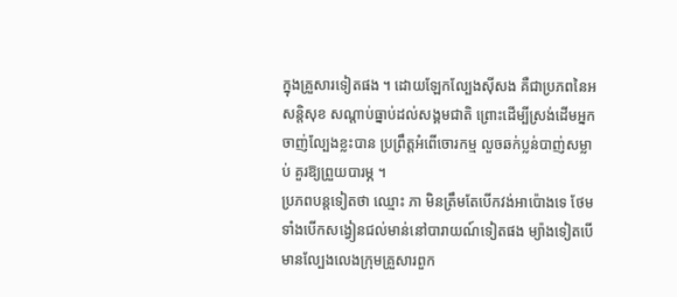ក្នុងគ្រួសារទៀតផង ។ ដោយឡែកល្បែងស៊ីសង គឺជាប្រភពនៃអសន្តិសុខ សណ្តាប់ធ្នាប់ដល់សង្គមជាតិ ព្រោះដើម្បីស្រង់ដើមអ្នកចាញ់ល្បែងខ្លះបាន ប្រព្រឹត្តអំពើចោរកម្ម លួចឆក់ប្លន់បាញ់សម្លាប់ គួរឱ្យព្រួយបារម្ភ ។
ប្រភពបន្តទៀតថា ឈ្មោះ ភា មិនត្រឹមតែបើកវង់អាប៉ោងទេ ថែមទាំងបើកសង្វៀនជល់មាន់នៅបារាយណ៍ទៀតផង ម្យ៉ាងទៀតបើមានល្បែងលេងក្រុមគ្រួសារពួក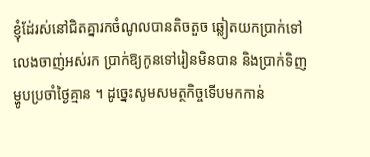ខ្ញុំដែ់រស់នៅជិតគ្នារកចំណូលបានតិចតួច ឆ្លៀតយកប្រាក់ទៅលេងចាញ់អស់រក ប្រាក់ឱ្យកូនទៅរៀនមិនបាន និងប្រាក់ទិញម្ហូបប្រចាំថ្ងៃគ្មាន ។ ដូច្នេះសូមសមត្ថកិច្ចទើបមកកាន់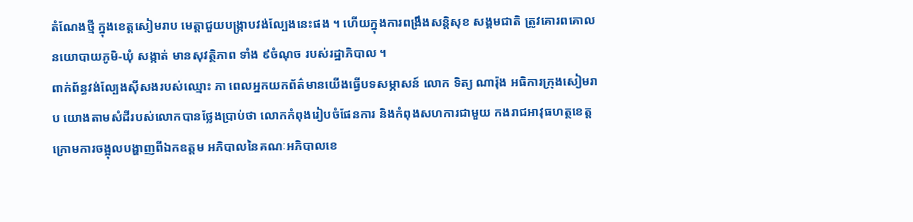តំណែងថ្មី ក្នុងខេត្តសៀមរាប មេត្តាជួយបង្ក្រាបវង់ល្បែងនេះផង ។ ហើយក្នុងការពង្រឹងសន្តិសុខ សង្គមជាតិ ត្រូវគោរពគោលនយោបាយភូមិ-ឃុំ សង្កាត់ មានសុវត្ថិភាព ទាំង ៩ចំណុច របស់រដ្ឋាភិបាល ។
ពាក់ព័ន្ធវង់ល្បែងស៊ីសងរបស់ឈ្មោះ ភា ពេលអ្នកយកព័ត៌មានយើងធ្វើបទសម្ភាសន៍ លោក ទិត្យ ណារ៉ុង អធិការក្រុងសៀមរាប យោងតាមសំដីរបស់លោកបានថ្លែងប្រាប់ថា លោកកំពុងរៀបចំផែនការ និងកំពុងសហការជាមួយ កងរាជអាវុធហត្ថខេត្ត ក្រោមការចង្អុលបង្ហាញពីឯកឧត្តម អភិបាលនៃគណៈអភិបាលខេ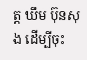ត្ត ឃឹម ប៊ុនសុង ដើម្បីចុះ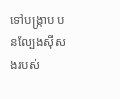ទៅបង្ក្រាប បនល្បែងស៊ីសងរបស់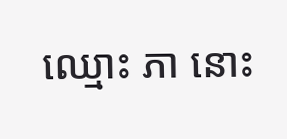ឈ្មោះ ភា នោះ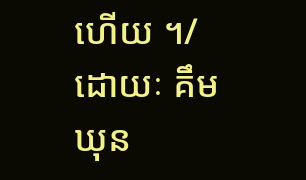ហើយ ។/ ដោយៈ គឹម ឃុន